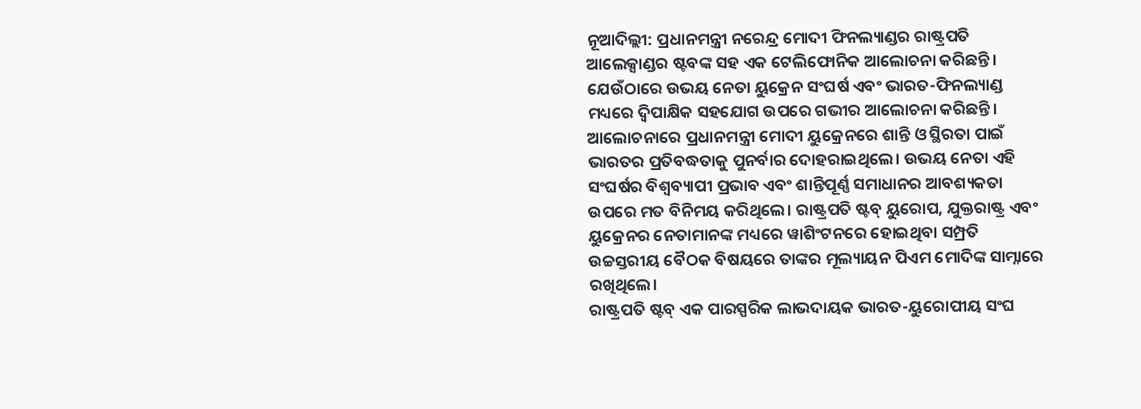ନୂଆଦିଲ୍ଲୀ: ପ୍ରଧାନମନ୍ତ୍ରୀ ନରେନ୍ଦ୍ର ମୋଦୀ ଫିନଲ୍ୟାଣ୍ଡର ରାଷ୍ଟ୍ରପତି ଆଲେକ୍ସାଣ୍ଡର ଷ୍ଟବଙ୍କ ସହ ଏକ ଟେଲିଫୋନିକ ଆଲୋଚନା କରିଛନ୍ତି। ଯେଉଁଠାରେ ଉଭୟ ନେତା ୟୁକ୍ରେନ ସଂଘର୍ଷ ଏବଂ ଭାରତ-ଫିନଲ୍ୟାଣ୍ଡ ମଧ୍ୟରେ ଦ୍ୱିପାକ୍ଷିକ ସହଯୋଗ ଉପରେ ଗଭୀର ଆଲୋଚନା କରିଛନ୍ତି।
ଆଲୋଚନାରେ ପ୍ରଧାନମନ୍ତ୍ରୀ ମୋଦୀ ୟୁକ୍ରେନରେ ଶାନ୍ତି ଓ ସ୍ଥିରତା ପାଇଁ ଭାରତର ପ୍ରତିବଦ୍ଧତାକୁ ପୁନର୍ବାର ଦୋହରାଇଥିଲେ। ଉଭୟ ନେତା ଏହି ସଂଘର୍ଷର ବିଶ୍ୱବ୍ୟାପୀ ପ୍ରଭାବ ଏବଂ ଶାନ୍ତିପୂର୍ଣ୍ଣ ସମାଧାନର ଆବଶ୍ୟକତା ଉପରେ ମତ ବିନିମୟ କରିଥିଲେ। ରାଷ୍ଟ୍ରପତି ଷ୍ଟବ୍ ୟୁରୋପ, ଯୁକ୍ତରାଷ୍ଟ୍ର ଏବଂ ୟୁକ୍ରେନର ନେତାମାନଙ୍କ ମଧ୍ୟରେ ୱାଶିଂଟନରେ ହୋଇଥିବା ସମ୍ପ୍ରତି ଉଚ୍ଚସ୍ତରୀୟ ବୈଠକ ବିଷୟରେ ତାଙ୍କର ମୂଲ୍ୟାୟନ ପିଏମ ମୋଦିଙ୍କ ସାମ୍ନାରେ ରଖିଥିଲେ।
ରାଷ୍ଟ୍ରପତି ଷ୍ଟବ୍ ଏକ ପାରସ୍ପରିକ ଲାଭଦାୟକ ଭାରତ-ୟୁରୋପୀୟ ସଂଘ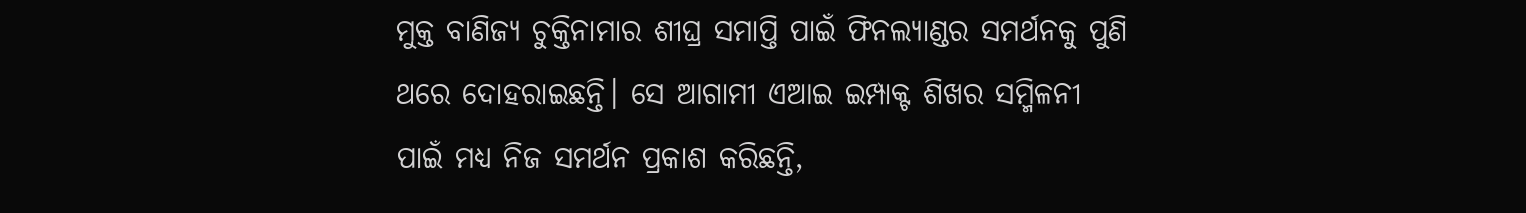ମୁକ୍ତ ବାଣିଜ୍ୟ ଚୁକ୍ତିନାମାର ଶୀଘ୍ର ସମାପ୍ତି ପାଇଁ ଫିନଲ୍ୟାଣ୍ଡର ସମର୍ଥନକୁ ପୁଣି ଥରେ ଦୋହରାଇଛନ୍ତି। ସେ ଆଗାମୀ ଏଆଇ ଇମ୍ପାକ୍ଟ ଶିଖର ସମ୍ମିଳନୀ ପାଇଁ ମଧ୍ୟ ନିଜ ସମର୍ଥନ ପ୍ରକାଶ କରିଛନ୍ତି,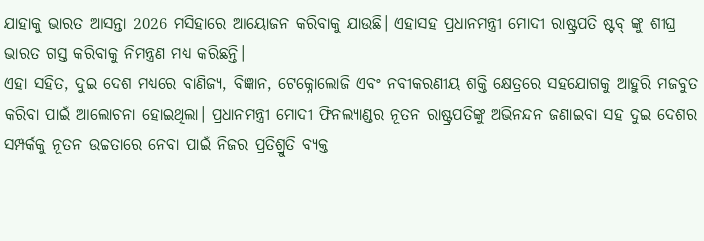ଯାହାକୁ ଭାରତ ଆସନ୍ତା 2026 ମସିହାରେ ଆୟୋଜନ କରିବାକୁ ଯାଉଛି। ଏହାସହ ପ୍ରଧାନମନ୍ତ୍ରୀ ମୋଦୀ ରାଷ୍ଟ୍ରପତି ଷ୍ଟବ୍ ଙ୍କୁ ଶୀଘ୍ର ଭାରତ ଗସ୍ତ କରିବାକୁ ନିମନ୍ତ୍ରଣ ମଧ୍ୟ କରିଛନ୍ତି।
ଏହା ସହିତ, ଦୁଇ ଦେଶ ମଧ୍ୟରେ ବାଣିଜ୍ୟ, ବିଜ୍ଞାନ, ଟେକ୍ନୋଲୋଜି ଏବଂ ନବୀକରଣୀୟ ଶକ୍ତି କ୍ଷେତ୍ରରେ ସହଯୋଗକୁ ଆହୁରି ମଜବୁତ କରିବା ପାଇଁ ଆଲୋଚନା ହୋଇଥିଲା। ପ୍ରଧାନମନ୍ତ୍ରୀ ମୋଦୀ ଫିନଲ୍ୟାଣ୍ଡର ନୂତନ ରାଷ୍ଟ୍ରପତିଙ୍କୁ ଅଭିନନ୍ଦନ ଜଣାଇବା ସହ ଦୁଇ ଦେଶର ସମ୍ପର୍କକୁ ନୂତନ ଉଚ୍ଚତାରେ ନେବା ପାଇଁ ନିଜର ପ୍ରତିଶ୍ରୁତି ବ୍ୟକ୍ତ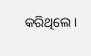କରିଥିଲେ।